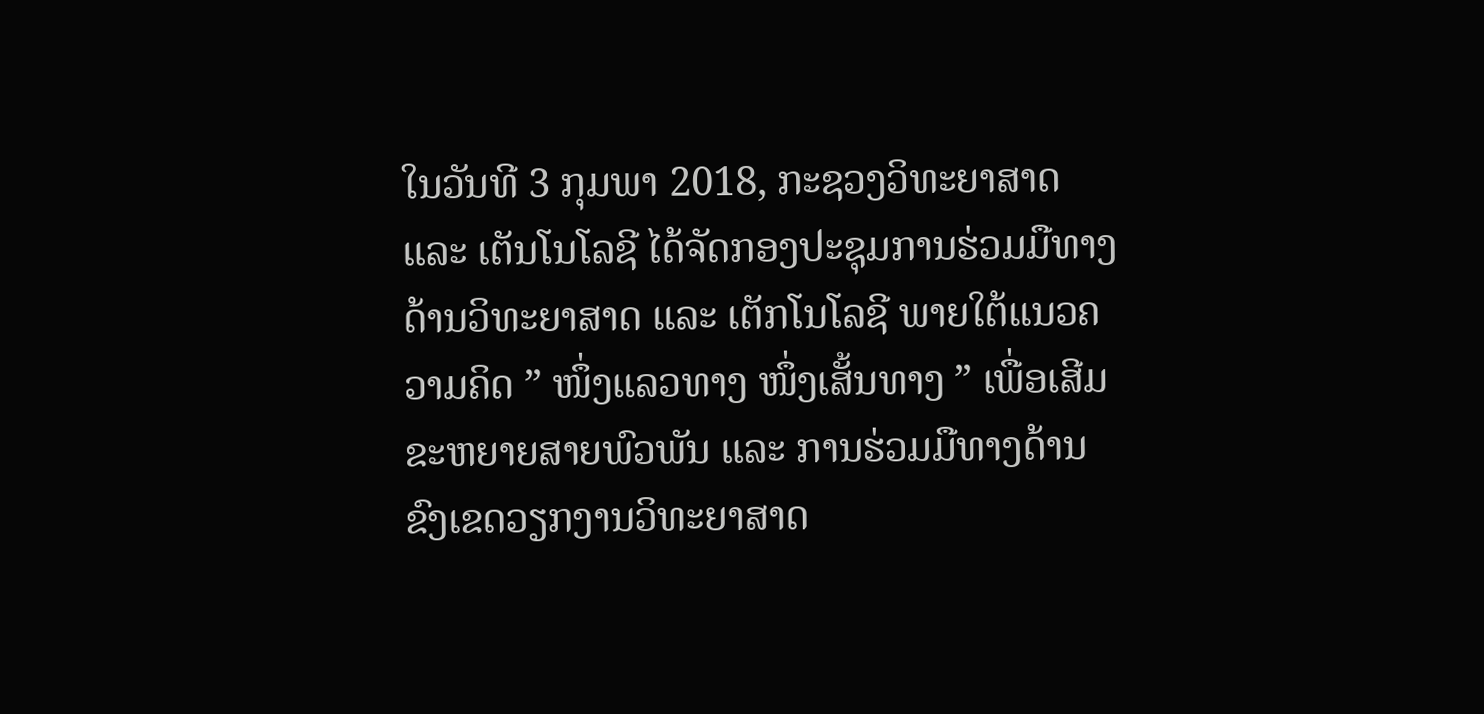ໃນວັນທີ 3 ກຸມພາ 2018, ກະຊວງວິທະຍາສາດ ແລະ ເຕັນໂນໂລຊີ ໄດ້ຈັດກອງປະຊຸມການຮ່ວມມືທາງດ້ານວິທະຍາສາດ ແລະ ເຕັກໂນໂລຊີ ພາຍໃຕ້ແນວຄວາມຄິດ ” ໜຶ່ງແລວທາງ ໜຶ່ງເສັ້ນທາງ ” ເພື່ອເສີມຂະຫຍາຍສາຍພົວພັນ ແລະ ການຮ່ວມມືທາງດ້ານຂົງເຂດວຽກງານວິທະຍາສາດ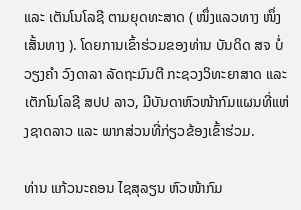ແລະ ເຕັນໂນໂລຊີ ຕາມຍຸດທະສາດ ( ໜຶ່ງແລວທາງ ໜຶ່ງເສັ້ນທາງ ). ໂດຍການເຂົ້າຮ່ວມຂອງທ່ານ ບັນດິດ ສຈ ບໍ່ວຽງຄໍາ ວົງດາລາ ລັດຖະມົນຕີ ກະຊວງວິທະຍາສາດ ແລະ ເຕັກໂນໂລຊີ ສປປ ລາວ, ມີບັນດາຫົວໜ້າກົມແຜນທີ່ແຫ່ງຊາດລາວ ແລະ ພາກສ່ວນທີ່ກ່ຽວຂ້ອງເຂົ້າຮ່ວມ.

ທ່ານ ແກ້ວນະຄອນ ໄຊສຸລຽນ ຫົວໜ້າກົມ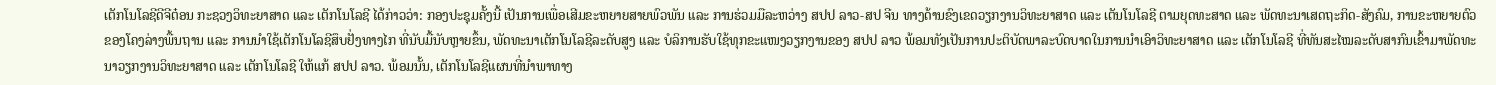ເຕັກໂນໂລຊີດີຈີຕ໋ອນ ກະຊວງວິທະຍາສາດ ແລະ ເຕັກໂນໂລຊີ ໄດ້ກ່າວວ່າ: ກອງປະຊຸມຄັ້ງນີ້ ເປັນການເພື່ອເສີມຂະຫຍາຍສາຍພົວພັນ ແລະ ການຮ່ວມມືລະຫວ່າງ ສປປ ລາວ-ສປ ຈີນ ທາງດ້ານຂົງເຂດວຽກງານວິທະຍາສາດ ແລະ ເຕັນໂນໂລຊີ ຕາມຍຸດທະສາດ ແລະ ພັດທະນາເສດຖະກິດ-ສັງຄົມ, ການຂະຫຍາຍຕົວຂອງໂຄງລ່າງພື້ນຖານ ແລະ ການນໍາໃຊ້ເຕັກໂນໂລຊີສຶບຢັ່ງທາງໄກ ທີ່ນັບມື້ນັບຫຼາຍຂຶ້ນ, ພັດທະນາເຕັກໂນໂລຊີລະດັບສູງ ແລະ ບໍລິການຮັບໃຊ້ທຸກຂະແໜງວຽກງານຂອງ ສປປ ລາວ ພ້ອມທັງເປັນການປະຕິບັດພາລະບົດບາດໃນການນໍາເອົາວິທະຍາສາດ ແລະ ເຕັກໂນໂລຊີ ທີ່ທັນສະໄໝລະດັບສາກົນເຂົ້າມາພັດທະນາວຽກງານວິທະຍາສາດ ແລະ ເຕັກໂນໂລຊີ ໃຫ້ແກ້ ສປປ ລາວ. ພ້ອມນັ້ນ, ເຕັກໂນໂລຊີແຜນທີ່ນໍາພາທາງ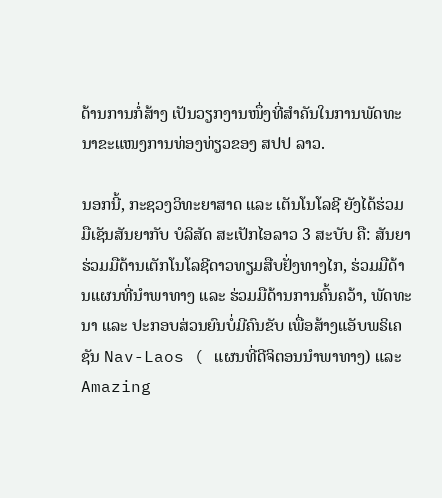ດ້ານການກໍ່ສ້າງ ເປັນວຽກງານໜຶ່ງທີ່ສໍາຄັນໃນການພັດທະນາຂະແໜງການທ່ອງທ່ຽວຂອງ ສປປ ລາວ.

ນອກນີ້, ກະຊວງວິທະຍາສາດ ແລະ ເຕັນໂນໂລຊີ ຍັງໄດ້ຮ່ວມມືເຊັນສັນຍາກັບ ບໍລິສັດ ສະເປັກໄອລາວ 3 ສະບັບ ຄື: ສັນຍາຮ່ວມມືດ້ານເຕັກໂນໂລຊີດາວທຽມສືບຢັ່ງທາງໄກ, ຮ່ວມມືດ້ານແຜນທີ່ນໍາພາທາງ ແລະ ຮ່ວມມືດ້ານການຄົ້ນຄວ້າ, ພັດທະນາ ແລະ ປະກອບສ່ວນຍົນບໍ່ມີຄົນຂັບ ເພື່ອສ້າງແອັບພຣິເຄຊັນ Nav-Laos ( ແຜນທີ່ດີຈິຕອນນໍາພາທາງ) ແລະ Amazing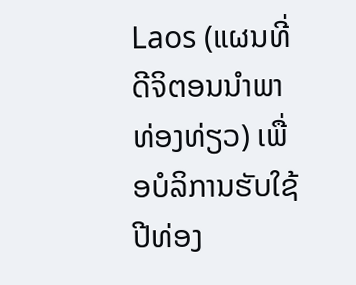Laos (ແຜນທີ່ດີຈິຕອນນໍາພາທ່ອງທ່ຽວ) ເພື່ອບໍລິການຮັບໃຊ້ປີທ່ອງ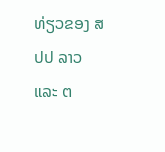ທ່ຽວຂອງ ສປປ ລາວ ແລະ ຕ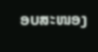ອບສະໜອງ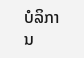ບໍລິການ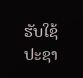ຮັບໃຊ້ປະຊາ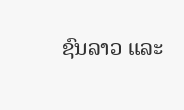ຊົນລາວ ແລະ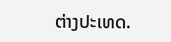ຕ່າງປະເທດ.